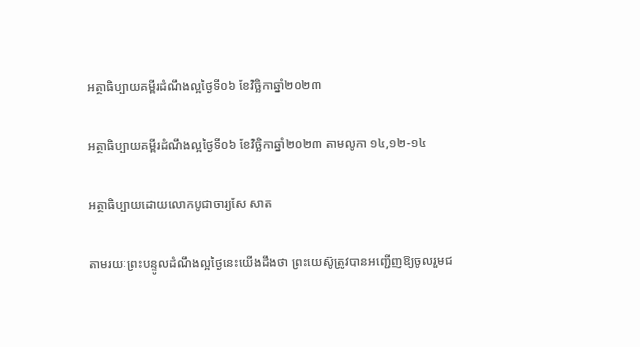អត្ថាធិប្បាយគម្ពីរដំណឹងល្អថ្ងៃទី០៦ ខែវិច្ឆិកាឆ្នាំ២០២៣

អត្ថាធិប្បាយគម្ពីរដំណឹងល្អថ្ងៃទី០៦ ខែវិច្ឆិកាឆ្នាំ២០២៣ តាមលូកា ១៤,១២-១៤

អត្ថាធិប្បាយដោយលោកបូជាចារ្យសែ សាត

តាមរយៈព្រះបន្ទូលដំណឹងល្អថ្ងៃនេះយើងដឹងថា ព្រះយេស៊ូត្រូវបានអញ្ជើញឱ្យចូលរួមជ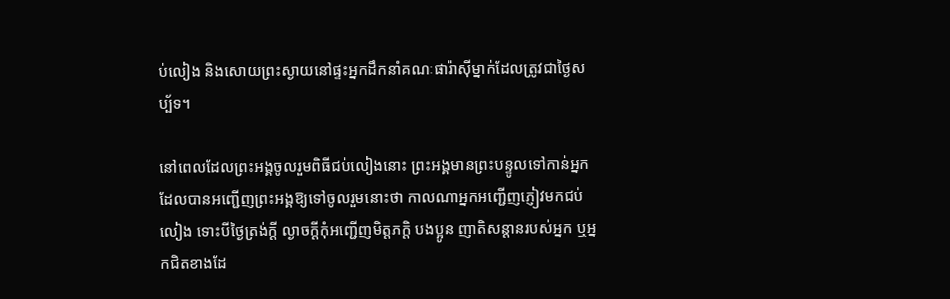ប់លៀង និងសោយព្រះស្ងាយនៅផ្ទះអ្នកដឹកនាំគណៈផារ៉ាស៊ីម្នាក់ដែលត្រូវជាថ្ងៃសប្ប័ទ។

នៅពេលដែលព្រះអង្គចូលរួមពិធីជប់លៀងនោះ ព្រះអង្គមានព្រះបន្ទូលទៅកាន់អ្នកដែលបានអញ្ជើញព្រះអង្គឱ្យទៅចូលរួមនោះថា កាលណាអ្នកអញ្ជើញភ្ញៀវមកជប់លៀង ទោះបីថ្ងៃត្រង់ក្តី ល្ងាចក្តីកុំអញ្ជើញមិត្តភក្តិ បងប្អូន ញាតិសន្តានរបស់អ្នក ឬអ្នកជិតខាងដែ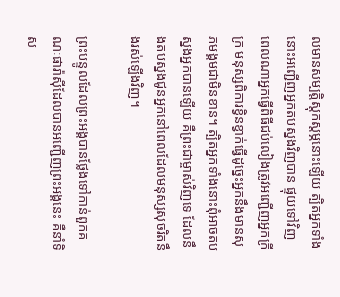លមានសម្បត្តិស្ដុកស្តម្ភនោះឡើយ ត្បិតអ្នកទាំងនោះអញ្ជើញអ្នកតបស្នងវិញបាន ផ្ទុយទៅវិញពេលណាអ្នកធ្វើពិធីជប់លៀងត្រូវអញ្ជើញអ្នកក្រីក្រ មនុស្សពិការខ្វិនខ្វាក់ធ្វើដូច្នេះអ្នកនឹងមានសុភមង្គមជាមិនខាន។ ត្បិតអ្នកទាំងនោះពុំអាចតបស្នងអ្នកបានឡើយ គឺព្រះជាម្ចាស់វិញទេ ដែលនឹងតបស្នងជូនអ្នកនៅពេលដែលមនុស្សសុចរិតនឹងរស់ឡើងវិញ។

ព្រះបន្ទូលដែលព្រះអង្គបានថ្លែងទៅកាន់ពួកគណៈផារ៉ាស៊ីដែលបានអញ្ជើញព្រះអង្គនេះ គឺនាំទិស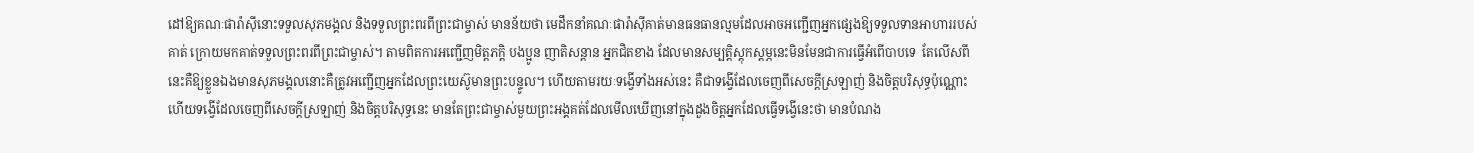ដៅឱ្យគណៈផារ៉ាស៊ីនោះទទួលសុភមង្គល និងទទួលព្រះពរពីព្រះជាម្ចាស់ មានន័យថា មេដឹកនាំគណៈផារ៉ាស៊ីគាត់មានធនធានល្មមដែលអាចអញ្ជើញអ្នកផ្សេងឱ្យទទួលទានអាហាររបស់គាត់ ក្រោយមកគាត់ទទួលព្រះពរពីព្រះជាម្ចាស់។ តាមពិតការអញ្ជើញមិត្តភក្តិ បងប្អូន ញាតិសន្តាន អ្នកជិតខាង ដែលមានសម្បត្តិស្ដុកស្តម្ភនេះមិនមែនជាការធ្វើអំពើបាបទេ  តែលើសពីនេះគឺឱ្យខ្លួនឯងមានសុភមង្គលនោះគឺត្រូវអញ្ជើញអ្នកដែលព្រះយេស៊ូមានព្រះបន្ទូល។ ហើយតាមរយៈទង្វើទាំងអស់នេះ គឺជាទង្វើដែលចេញពីសេចក្តីស្រឡាញ់ និងចិត្តបរិសុទ្ធប៉ុណ្ណោះ ហើយទង្វើដែលចេញពីសេចក្តីស្រឡាញ់ និងចិត្តបរិសុទ្ធនេះ មានតែព្រះជាម្ចាស់មួយព្រះអង្គគត់ដែលមើលឃើញនៅក្នុងដួងចិត្តអ្នកដែលធ្វើទង្វើនេះថា មានបំណង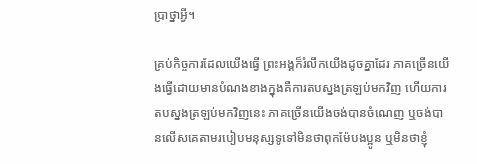ប្រាថ្នាអ្វី។

គ្រប់កិច្ចការដែលយើងធ្វើ ព្រះអង្គក៏រំលឹកយើងដូចគ្នាដែរ ភាគច្រើនយើងធ្វើដោយមានបំណងខាងក្នុងគឺការតបស្នងត្រឡប់មកវិញ ហើយការតបស្នងត្រឡប់មកវិញនេះ ភាគច្រើនយើងចង់បានចំណេញ ឬចង់បានលើសគេតាមរបៀបមនុស្សទូទៅមិនថាពុកម៉ែបងប្អូន ឬមិនថាខ្ញុំ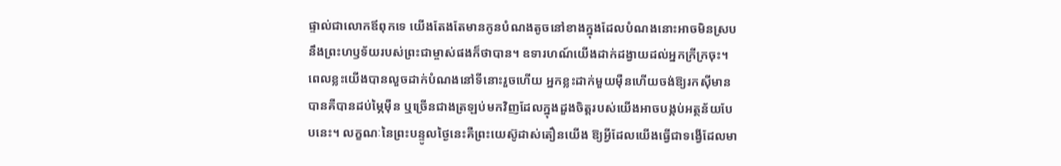ផ្ទាល់ជាលោកឪពុកទេ យើងតែងតែមានកូនបំណងតូចនៅខាងក្នុងដែលបំណងនោះអាចមិនស្របនឹងព្រះហឫទ័យរបស់ព្រះជាម្ចាស់ផងក៏ថាបាន។ ឧទារហណ៍យើងដាក់ដង្វាយដល់អ្នកក្រីក្រចុះ។ ពេលខ្លះយើងបានលួចដាក់បំណងនៅទីនោះរួចហើយ អ្នកខ្លះដាក់មួយម៉ឺនហើយចង់ឱ្យរកស៊ីមានបានគឺបានដប់ម្ភៃម៉ឺន ឬច្រើនជាងត្រឡប់មកវិញដែលក្នុងដួងចិត្តរបស់យើងអាចបង្កប់អត្ថន័យបែបនេះ។ លក្ខណៈនៃព្រះបន្ទូលថ្ងៃនេះគឺព្រះយេស៊ូដាស់តឿនយើង ឱ្យអ្វីដែលយើងធ្វើជាទង្វើដែលមា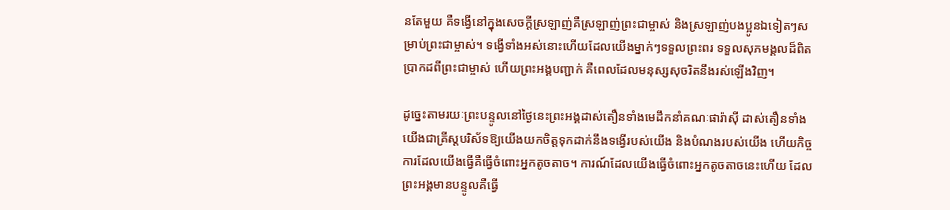នតែមួយ គឺទង្វើនៅក្នុងសេចក្តីស្រឡាញ់គឺស្រឡាញ់ព្រះជាម្ចាស់ និងស្រឡាញ់បងប្អូនឯទៀតៗសម្រាប់ព្រះជាម្ចាស់។ ទង្វើទាំងអស់នោះហើយដែលយើងម្នាក់ៗទទួលព្រះពរ ទទួលសុភមង្គលដ៏ពិតប្រាកដពីព្រះជាម្ចាស់ ហើយព្រះអង្គបញ្ជាក់ គឺពេលដែលមនុស្សសុចរិតនឹងរស់ឡើងវិញ។

ដូច្នេះតាមរយៈព្រះបន្ទូលនៅថ្ងៃនេះព្រះអង្គដាស់តឿនទាំងមេដឹកនាំគណៈផារ៉ាស៊ី ដាស់តឿនទាំងយើងជាគ្រីស្តបរិស័ទឱ្យយើងយកចិត្តទុកដាក់នឹងទង្វើរបស់យើង និងបំណងរបស់យើង ហើយកិច្ចការដែលយើងធ្វើគឺធ្វើចំពោះអ្នកតូចតាច។ ការណ៍ដែលយើងធ្វើចំពោះអ្នកតូចតាចនេះហើយ ដែលព្រះអង្គមានបន្ទូលគឺធ្វើ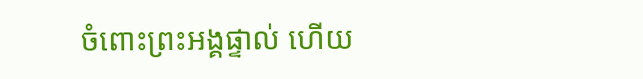ចំពោះព្រះអង្គផ្ទាល់ ហើយ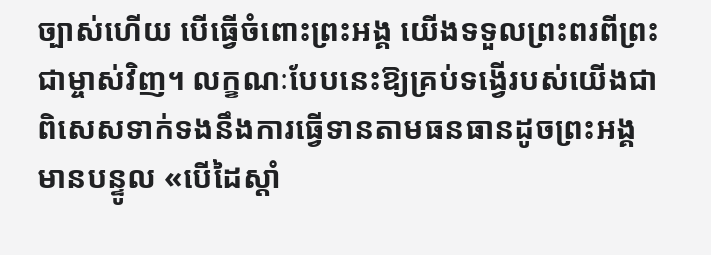ច្បាស់ហើយ បើធ្វើចំពោះព្រះអង្គ យើងទទួលព្រះពរពីព្រះជាម្ចាស់វិញ។ លក្ខណៈបែបនេះឱ្យគ្រប់ទង្វើរបស់យើងជាពិសេសទាក់ទងនឹងការធ្វើទានតាមធនធានដូចព្រះអង្គមានបន្ទូល «បើដៃស្តាំ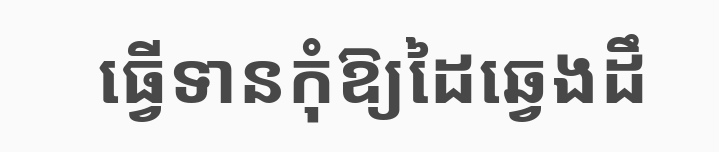ធ្វើទានកុំឱ្យដៃឆ្វេងដឹ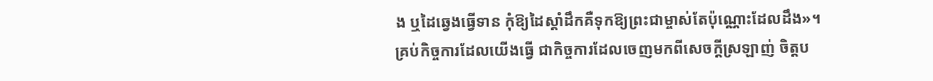ង ឬដៃឆ្វេងធ្វើទាន កុំឱ្យដៃស្តាំដឹកគឺទុកឱ្យព្រះជាម្ចាស់តែប៉ុណ្ណោះដែលដឹង»។ គ្រប់កិច្ចការដែលយើងធ្វើ ជាកិច្ចការដែលចេញមកពីសេចក្តីស្រឡាញ់ ចិត្តប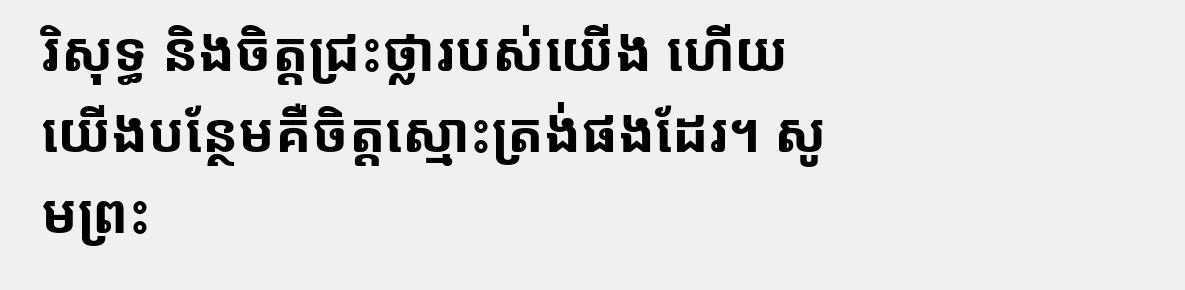រិសុទ្ធ និងចិត្តជ្រះថ្លារបស់យើង ហើយយើងបន្ថែមគឺចិត្តស្មោះត្រង់ផងដែរ។ សូមព្រះ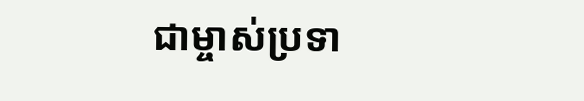ជាម្ចាស់ប្រទា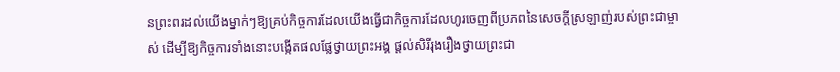នព្រះពរដល់យើងម្នាក់ៗឱ្យគ្រប់កិច្ចការដែលយើងធ្វើជាកិច្ចការដែលហូរចេញពីប្រភពនៃសេចក្តីស្រឡាញ់របស់ព្រះជាម្ចាស់ ដើម្បីឱ្យកិច្ចការទាំងនោះបង្កើតផលផ្លែថ្វាយព្រះអង្គ ផ្តល់សិរីរុងរឿងថ្វាយព្រះជា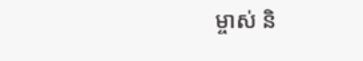ម្ចាស់ និ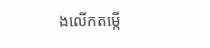ងលើកតម្កើ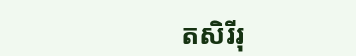តសិរីរុ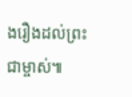ងរឿងដល់ព្រះជាម្ចាស់៕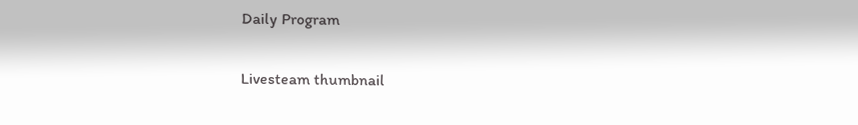Daily Program

Livesteam thumbnail